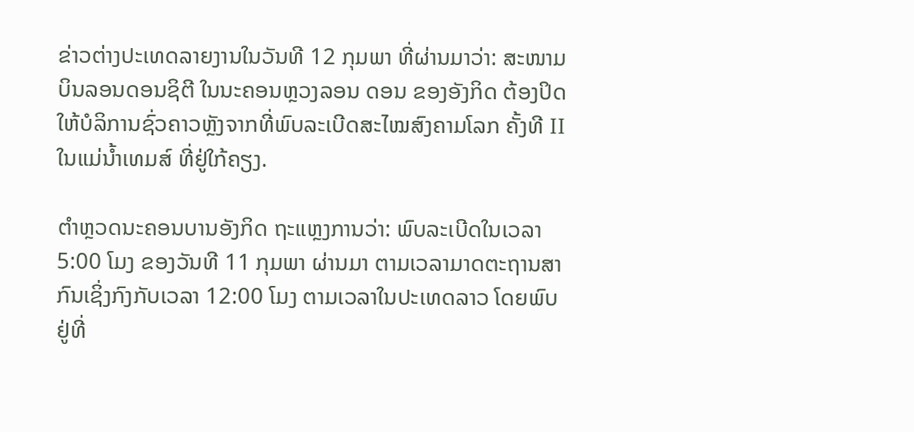ຂ່າວຕ່າງປະເທດລາຍງານໃນວັນທີ 12 ກຸມພາ ທີ່ຜ່ານມາວ່າ: ສະໜາມບິນລອນດອນຊິຕີ ໃນນະຄອນຫຼວງລອນ ດອນ ຂອງອັງກິດ ຕ້ອງປິດໃຫ້ບໍລິການຊົ່ວຄາວຫຼັງຈາກທີ່ພົບລະເບີດສະໄໝສົງຄາມໂລກ ຄັ້ງທີ II ໃນແມ່ນ້ຳເທມສ໌ ທີ່ຢູ່ໃກ້ຄຽງ.

ຕຳຫຼວດນະຄອນບານອັງກິດ ຖະແຫຼງການວ່າ: ພົບລະເບີດໃນເວລາ 5:00 ໂມງ ຂອງວັນທີ 11 ກຸມພາ ຜ່ານມາ ຕາມເວລາມາດຕະຖານສາກົນເຊິ່ງກົງກັບເວລາ 12:00 ໂມງ ຕາມເວລາໃນປະເທດລາວ ໂດຍພົບຢູ່ທີ່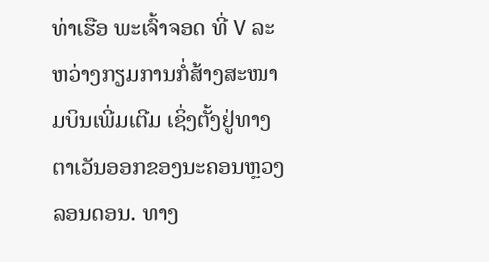ທ່າເຮືອ ພະເຈົ້າຈອດ ທີ່ V ລະຫວ່າງກຽມການກໍ່ສ້າງສະໜາມບິນເພີ່ມເຕີມ ເຊິ່ງຕັ້ງຢູ່ທາງຕາເວັນອອກຂອງນະຄອນຫຼວງ ລອນດອນ. ທາງ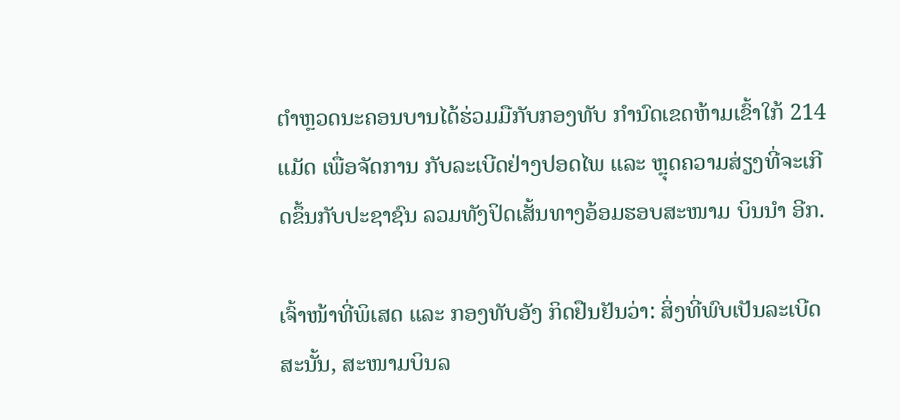ຕຳຫຼວດນະຄອນບານໄດ້ຮ່ວມມືກັບກອງທັບ ກຳນົດເຂດຫ້າມເຂົ້າໃກ້ 214 ແມັດ ເພື່ອຈັດການ ກັບລະເບີດຢ່າງປອດໄພ ແລະ ຫຼຸດຄວາມສ່ຽງທີ່ຈະເກີດຂຶ້ນກັບປະຊາຊົນ ລວມທັງປິດເສັ້ນທາງອ້ອມຮອບສະໜາມ ບິນນຳ ອີກ.

ເຈົ້າໜ້າທີ່ພິເສດ ແລະ ກອງທັບອັງ ກິດຢືນຢັນວ່າ: ສິ່ງທີ່ພົບເປັນລະເບີດ ສະນັ້ນ, ສະໜາມບິນລ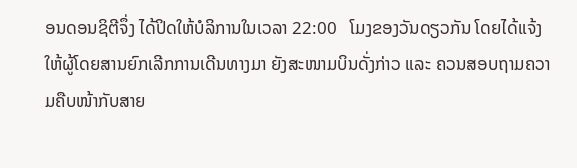ອນດອນຊິຕີຈຶ່ງ ໄດ້ປິດໃຫ້ບໍລິການໃນເວລາ 22:00   ໂມງຂອງວັນດຽວກັນ ໂດຍໄດ້ແຈ້ງໃຫ້ຜູ້ໂດຍສານຍົກເລີກການເດີນທາງມາ ຍັງສະໜາມບິນດັ່ງກ່າວ ແລະ ຄວນສອບຖາມຄວາມຄືບໜ້າກັບສາຍ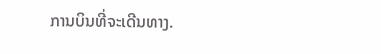ການບິນທີ່ຈະເດີນທາງ.